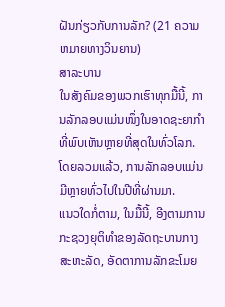ຝັນກ່ຽວກັບການລັກ? (21 ຄວາມຫມາຍທາງວິນຍານ)
ສາລະບານ
ໃນສັງຄົມຂອງພວກເຮົາທຸກມື້ນີ້, ການລັກລອບແມ່ນໜຶ່ງໃນອາດຊະຍາກຳທີ່ພົບເຫັນຫຼາຍທີ່ສຸດໃນທົ່ວໂລກ. ໂດຍລວມແລ້ວ, ການລັກລອບແມ່ນມີຫຼາຍທົ່ວໄປໃນປີທີ່ຜ່ານມາ.
ແນວໃດກໍ່ຕາມ, ໃນມື້ນີ້, ອີງຕາມການກະຊວງຍຸຕິທໍາຂອງລັດຖະບານກາງສະຫະລັດ, ອັດຕາການລັກຂະໂມຍ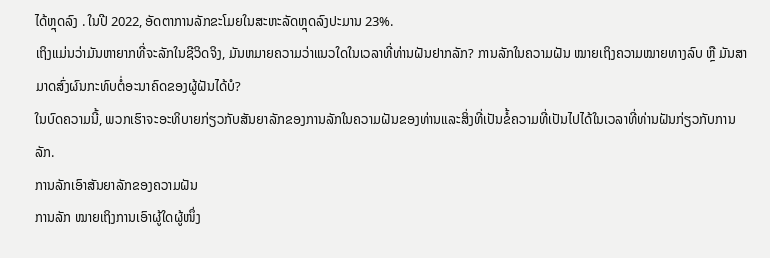ໄດ້ຫຼຸດລົງ . ໃນປີ 2022, ອັດຕາການລັກຂະໂມຍໃນສະຫະລັດຫຼຸດລົງປະມານ 23%.
ເຖິງແມ່ນວ່າມັນຫາຍາກທີ່ຈະລັກໃນຊີວິດຈິງ, ມັນຫມາຍຄວາມວ່າແນວໃດໃນເວລາທີ່ທ່ານຝັນຢາກລັກ? ການລັກໃນຄວາມຝັນ ໝາຍເຖິງຄວາມໝາຍທາງລົບ ຫຼື ມັນສາມາດສົ່ງຜົນກະທົບຕໍ່ອະນາຄົດຂອງຜູ້ຝັນໄດ້ບໍ?
ໃນບົດຄວາມນີ້, ພວກເຮົາຈະອະທິບາຍກ່ຽວກັບສັນຍາລັກຂອງການລັກໃນຄວາມຝັນຂອງທ່ານແລະສິ່ງທີ່ເປັນຂໍ້ຄວາມທີ່ເປັນໄປໄດ້ໃນເວລາທີ່ທ່ານຝັນກ່ຽວກັບການລັກ.
ການລັກເອົາສັນຍາລັກຂອງຄວາມຝັນ
ການລັກ ໝາຍເຖິງການເອົາຜູ້ໃດຜູ້ໜຶ່ງ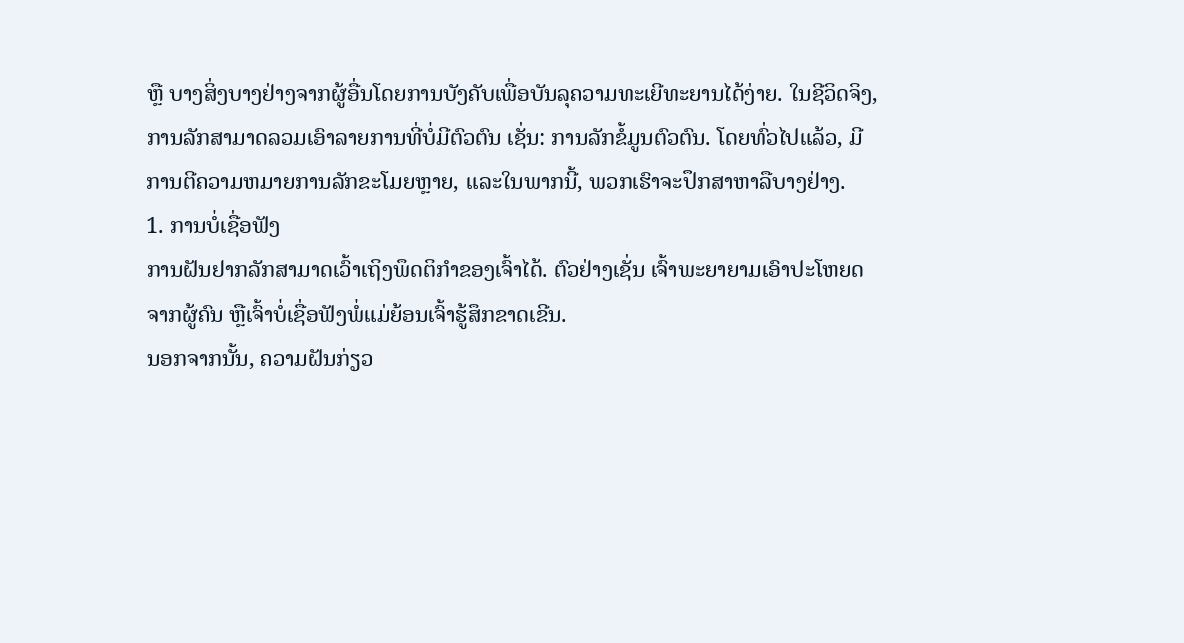ຫຼື ບາງສິ່ງບາງຢ່າງຈາກຜູ້ອື່ນໂດຍການບັງຄັບເພື່ອບັນລຸຄວາມທະເຍີທະຍານໄດ້ງ່າຍ. ໃນຊີວິດຈິງ, ການລັກສາມາດລວມເອົາລາຍການທີ່ບໍ່ມີຕົວຕົນ ເຊັ່ນ: ການລັກຂໍ້ມູນຕົວຕົນ. ໂດຍທົ່ວໄປແລ້ວ, ມີການຕີຄວາມຫມາຍການລັກຂະໂມຍຫຼາຍ, ແລະໃນພາກນີ້, ພວກເຮົາຈະປຶກສາຫາລືບາງຢ່າງ.
1. ການບໍ່ເຊື່ອຟັງ
ການຝັນຢາກລັກສາມາດເວົ້າເຖິງພຶດຕິກຳຂອງເຈົ້າໄດ້. ຕົວຢ່າງເຊັ່ນ ເຈົ້າພະຍາຍາມເອົາປະໂຫຍດຈາກຜູ້ຄົນ ຫຼືເຈົ້າບໍ່ເຊື່ອຟັງພໍ່ແມ່ຍ້ອນເຈົ້າຮູ້ສຶກຂາດເຂີນ.
ນອກຈາກນັ້ນ, ຄວາມຝັນກ່ຽວ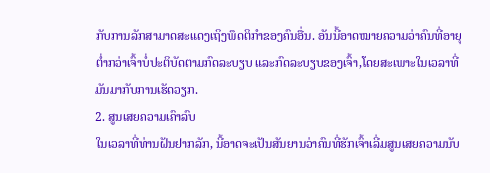ກັບການລັກສາມາດສະແດງເຖິງພຶດຕິກໍາຂອງຄົນອື່ນ. ອັນນີ້ອາດໝາຍຄວາມວ່າຄົນທີ່ອາຍຸຕໍ່າກວ່າເຈົ້າບໍ່ປະຕິບັດຕາມກົດລະບຽບ ແລະກົດລະບຽບຂອງເຈົ້າ,ໂດຍສະເພາະໃນເວລາທີ່ມັນມາກັບການເຮັດວຽກ.
2. ສູນເສຍຄວາມເຄົາລົບ
ໃນເວລາທີ່ທ່ານຝັນຢາກລັກ, ນີ້ອາດຈະເປັນສັນຍານວ່າຄົນທີ່ຮັກເຈົ້າເລີ່ມສູນເສຍຄວາມນັບ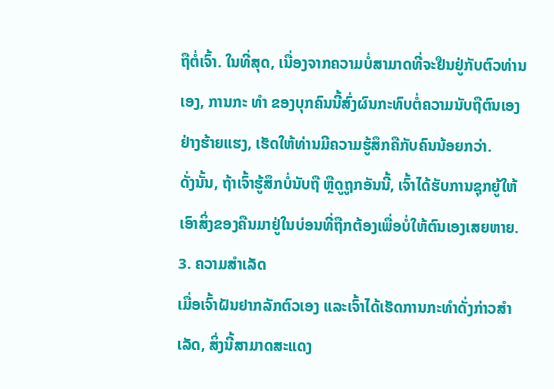ຖືຕໍ່ເຈົ້າ. ໃນທີ່ສຸດ, ເນື່ອງຈາກຄວາມບໍ່ສາມາດທີ່ຈະຢືນຢູ່ກັບຕົວທ່ານເອງ, ການກະ ທຳ ຂອງບຸກຄົນນີ້ສົ່ງຜົນກະທົບຕໍ່ຄວາມນັບຖືຕົນເອງຢ່າງຮ້າຍແຮງ, ເຮັດໃຫ້ທ່ານມີຄວາມຮູ້ສຶກຄືກັບຄົນນ້ອຍກວ່າ.
ດັ່ງນັ້ນ, ຖ້າເຈົ້າຮູ້ສຶກບໍ່ນັບຖື ຫຼືດູຖູກອັນນີ້, ເຈົ້າໄດ້ຮັບການຊຸກຍູ້ໃຫ້ເອົາສິ່ງຂອງຄືນມາຢູ່ໃນບ່ອນທີ່ຖືກຕ້ອງເພື່ອບໍ່ໃຫ້ຕົນເອງເສຍຫາຍ.
3. ຄວາມສຳເລັດ
ເມື່ອເຈົ້າຝັນຢາກລັກຕົວເອງ ແລະເຈົ້າໄດ້ເຮັດການກະທຳດັ່ງກ່າວສຳເລັດ, ສິ່ງນີ້ສາມາດສະແດງ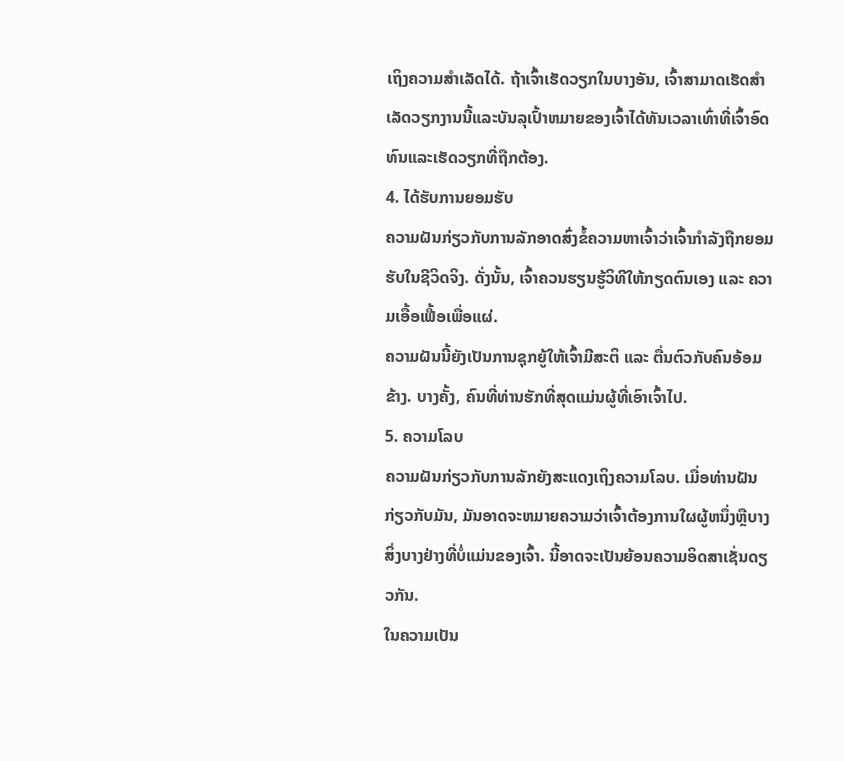ເຖິງຄວາມສຳເລັດໄດ້. ຖ້າເຈົ້າເຮັດວຽກໃນບາງອັນ, ເຈົ້າສາມາດເຮັດສໍາເລັດວຽກງານນີ້ແລະບັນລຸເປົ້າຫມາຍຂອງເຈົ້າໄດ້ທັນເວລາເທົ່າທີ່ເຈົ້າອົດທົນແລະເຮັດວຽກທີ່ຖືກຕ້ອງ.
4. ໄດ້ຮັບການຍອມຮັບ
ຄວາມຝັນກ່ຽວກັບການລັກອາດສົ່ງຂໍ້ຄວາມຫາເຈົ້າວ່າເຈົ້າກໍາລັງຖືກຍອມຮັບໃນຊີວິດຈິງ. ດັ່ງນັ້ນ, ເຈົ້າຄວນຮຽນຮູ້ວິທີໃຫ້ກຽດຕົນເອງ ແລະ ຄວາມເອື້ອເຟື້ອເພື່ອແຜ່.
ຄວາມຝັນນີ້ຍັງເປັນການຊຸກຍູ້ໃຫ້ເຈົ້າມີສະຕິ ແລະ ຕື່ນຕົວກັບຄົນອ້ອມຂ້າງ. ບາງຄັ້ງ, ຄົນທີ່ທ່ານຮັກທີ່ສຸດແມ່ນຜູ້ທີ່ເອົາເຈົ້າໄປ.
5. ຄວາມໂລບ
ຄວາມຝັນກ່ຽວກັບການລັກຍັງສະແດງເຖິງຄວາມໂລບ. ເມື່ອທ່ານຝັນກ່ຽວກັບມັນ, ມັນອາດຈະຫມາຍຄວາມວ່າເຈົ້າຕ້ອງການໃຜຜູ້ຫນຶ່ງຫຼືບາງສິ່ງບາງຢ່າງທີ່ບໍ່ແມ່ນຂອງເຈົ້າ. ນີ້ອາດຈະເປັນຍ້ອນຄວາມອິດສາເຊັ່ນດຽວກັນ.
ໃນຄວາມເປັນ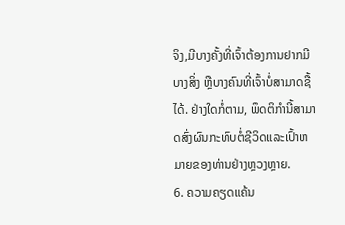ຈິງ,ມີບາງຄັ້ງທີ່ເຈົ້າຕ້ອງການຢາກມີບາງສິ່ງ ຫຼືບາງຄົນທີ່ເຈົ້າບໍ່ສາມາດຊື້ໄດ້. ຢ່າງໃດກໍ່ຕາມ, ພຶດຕິກໍານີ້ສາມາດສົ່ງຜົນກະທົບຕໍ່ຊີວິດແລະເປົ້າຫມາຍຂອງທ່ານຢ່າງຫຼວງຫຼາຍ.
6. ຄວາມຄຽດແຄ້ນ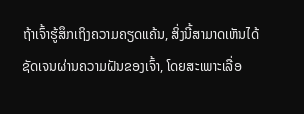ຖ້າເຈົ້າຮູ້ສຶກເຖິງຄວາມຄຽດແຄ້ນ, ສິ່ງນີ້ສາມາດເຫັນໄດ້ຊັດເຈນຜ່ານຄວາມຝັນຂອງເຈົ້າ, ໂດຍສະເພາະເລື່ອ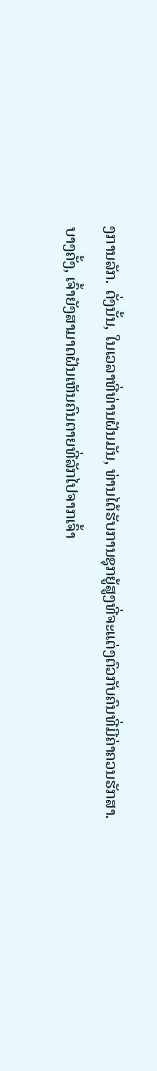ງການລັກ. ດັ່ງນັ້ນ, ໃນເວລາທີ່ທ່ານຝັນມັນ, ທ່ານໄດ້ຮັບການຊຸກຍູ້ສູງທີ່ຈະແຕ່ງຕົວກັບຄົນທີ່ມີຄ່າຄວນຮັກສາ.
ບາງຄັ້ງ, ເຈົ້າຍັງສາມາດຝັນເຫັນຄົນຕາຍທີ່ລັກໄປຈາກເຈົ້າ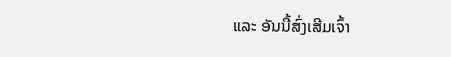ແລະ ອັນນີ້ສົ່ງເສີມເຈົ້າ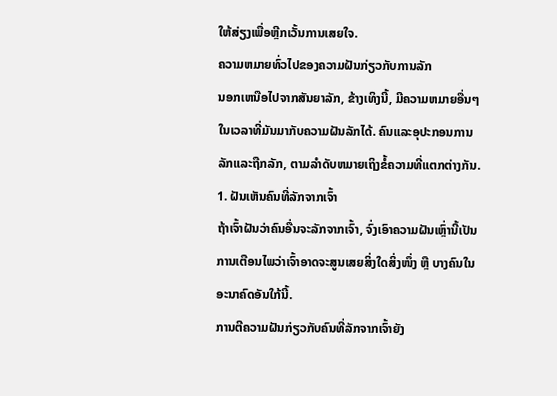ໃຫ້ສ່ຽງເພື່ອຫຼີກເວັ້ນການເສຍໃຈ.
ຄວາມຫມາຍທົ່ວໄປຂອງຄວາມຝັນກ່ຽວກັບການລັກ
ນອກເຫນືອໄປຈາກສັນຍາລັກ, ຂ້າງເທິງນີ້, ມີຄວາມຫມາຍອື່ນໆໃນເວລາທີ່ມັນມາກັບຄວາມຝັນລັກໄດ້. ຄົນແລະອຸປະກອນການລັກແລະຖືກລັກ, ຕາມລໍາດັບຫມາຍເຖິງຂໍ້ຄວາມທີ່ແຕກຕ່າງກັນ.
1. ຝັນເຫັນຄົນທີ່ລັກຈາກເຈົ້າ
ຖ້າເຈົ້າຝັນວ່າຄົນອື່ນຈະລັກຈາກເຈົ້າ, ຈົ່ງເອົາຄວາມຝັນເຫຼົ່ານີ້ເປັນການເຕືອນໄພວ່າເຈົ້າອາດຈະສູນເສຍສິ່ງໃດສິ່ງໜຶ່ງ ຫຼື ບາງຄົນໃນອະນາຄົດອັນໃກ້ນີ້.
ການຕີຄວາມຝັນກ່ຽວກັບຄົນທີ່ລັກຈາກເຈົ້າຍັງ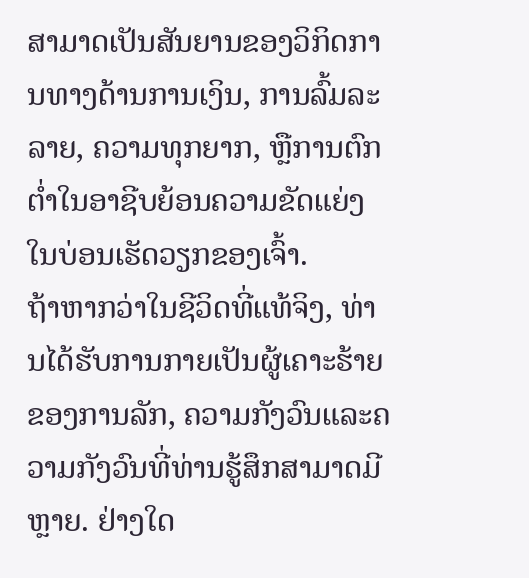ສາມາດເປັນສັນຍານຂອງວິກິດການທາງດ້ານການເງິນ, ການລົ້ມລະລາຍ, ຄວາມທຸກຍາກ, ຫຼືການຕົກຕໍ່າໃນອາຊີບຍ້ອນຄວາມຂັດແຍ່ງໃນບ່ອນເຮັດວຽກຂອງເຈົ້າ.
ຖ້າຫາກວ່າໃນຊີວິດທີ່ແທ້ຈິງ, ທ່ານໄດ້ຮັບການກາຍເປັນຜູ້ເຄາະຮ້າຍຂອງການລັກ, ຄວາມກັງວົນແລະຄວາມກັງວົນທີ່ທ່ານຮູ້ສຶກສາມາດມີຫຼາຍ. ຢ່າງໃດ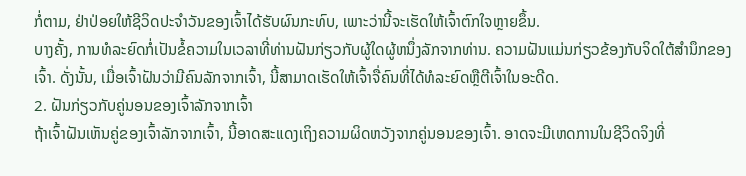ກໍ່ຕາມ, ຢ່າປ່ອຍໃຫ້ຊີວິດປະຈໍາວັນຂອງເຈົ້າໄດ້ຮັບຜົນກະທົບ, ເພາະວ່ານີ້ຈະເຮັດໃຫ້ເຈົ້າຕົກໃຈຫຼາຍຂຶ້ນ.
ບາງຄັ້ງ, ການທໍລະຍົດກໍ່ເປັນຂໍ້ຄວາມໃນເວລາທີ່ທ່ານຝັນກ່ຽວກັບຜູ້ໃດຜູ້ຫນຶ່ງລັກຈາກທ່ານ. ຄວາມຝັນແມ່ນກ່ຽວຂ້ອງກັບຈິດໃຕ້ສຳນຶກຂອງເຈົ້າ. ດັ່ງນັ້ນ, ເມື່ອເຈົ້າຝັນວ່າມີຄົນລັກຈາກເຈົ້າ, ນີ້ສາມາດເຮັດໃຫ້ເຈົ້າຈື່ຄົນທີ່ໄດ້ທໍລະຍົດຫຼືຕີເຈົ້າໃນອະດີດ.
2. ຝັນກ່ຽວກັບຄູ່ນອນຂອງເຈົ້າລັກຈາກເຈົ້າ
ຖ້າເຈົ້າຝັນເຫັນຄູ່ຂອງເຈົ້າລັກຈາກເຈົ້າ, ນີ້ອາດສະແດງເຖິງຄວາມຜິດຫວັງຈາກຄູ່ນອນຂອງເຈົ້າ. ອາດຈະມີເຫດການໃນຊີວິດຈິງທີ່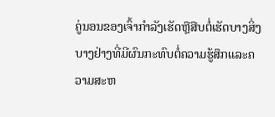ຄູ່ນອນຂອງເຈົ້າກໍາລັງເຮັດຫຼືສືບຕໍ່ເຮັດບາງສິ່ງບາງຢ່າງທີ່ມີຜົນກະທົບຕໍ່ຄວາມຮູ້ສຶກແລະຄວາມສະຫ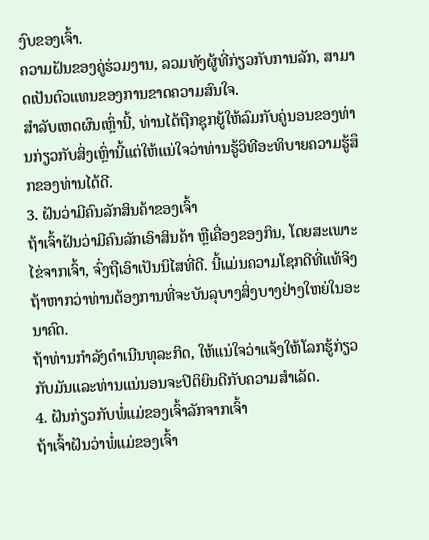ງົບຂອງເຈົ້າ.
ຄວາມຝັນຂອງຄູ່ຮ່ວມງານ, ລວມທັງຜູ້ທີ່ກ່ຽວກັບການລັກ, ສາມາດເປັນຕົວແທນຂອງການຂາດຄວາມສົນໃຈ.
ສໍາລັບເຫດຜົນເຫຼົ່ານີ້, ທ່ານໄດ້ຖືກຊຸກຍູ້ໃຫ້ລົມກັບຄູ່ນອນຂອງທ່ານກ່ຽວກັບສິ່ງເຫຼົ່ານີ້ແຕ່ໃຫ້ແນ່ໃຈວ່າທ່ານຮູ້ວິທີອະທິບາຍຄວາມຮູ້ສຶກຂອງທ່ານໄດ້ດີ.
3. ຝັນວ່າມີຄົນລັກສິນຄ້າຂອງເຈົ້າ
ຖ້າເຈົ້າຝັນວ່າມີຄົນລັກເອົາສິນຄ້າ ຫຼືເຄື່ອງຂອງກິນ, ໂດຍສະເພາະໄຂ່ຈາກເຈົ້າ, ຈົ່ງຖືເອົາເປັນນິໄສທີ່ດີ. ນີ້ແມ່ນຄວາມໂຊກດີທີ່ແທ້ຈິງຖ້າຫາກວ່າທ່ານຕ້ອງການທີ່ຈະບັນລຸບາງສິ່ງບາງຢ່າງໃຫຍ່ໃນອະນາຄົດ.
ຖ້າທ່ານກໍາລັງດໍາເນີນທຸລະກິດ, ໃຫ້ແນ່ໃຈວ່າແຈ້ງໃຫ້ໂລກຮູ້ກ່ຽວກັບມັນແລະທ່ານແນ່ນອນຈະປິຕິຍິນດີກັບຄວາມສໍາເລັດ.
4. ຝັນກ່ຽວກັບພໍ່ແມ່ຂອງເຈົ້າລັກຈາກເຈົ້າ
ຖ້າເຈົ້າຝັນວ່າພໍ່ແມ່ຂອງເຈົ້າ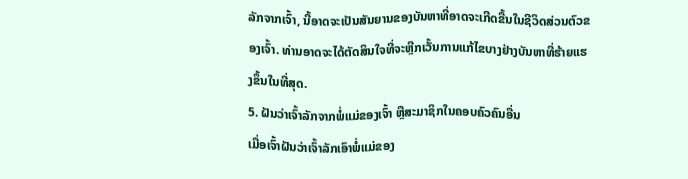ລັກຈາກເຈົ້າ, ນີ້ອາດຈະເປັນສັນຍານຂອງບັນຫາທີ່ອາດຈະເກີດຂື້ນໃນຊີວິດສ່ວນຕົວຂອງເຈົ້າ. ທ່ານອາດຈະໄດ້ຕັດສິນໃຈທີ່ຈະຫຼີກເວັ້ນການແກ້ໄຂບາງຢ່າງບັນຫາທີ່ຮ້າຍແຮງຂຶ້ນໃນທີ່ສຸດ.
5. ຝັນວ່າເຈົ້າລັກຈາກພໍ່ແມ່ຂອງເຈົ້າ ຫຼືສະມາຊິກໃນຄອບຄົວຄົນອື່ນ
ເມື່ອເຈົ້າຝັນວ່າເຈົ້າລັກເອົາພໍ່ແມ່ຂອງ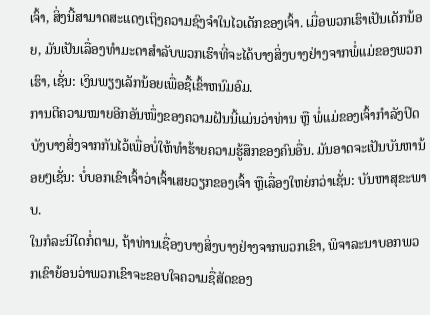ເຈົ້າ, ສິ່ງນີ້ສາມາດສະແດງເຖິງຄວາມຊົງຈຳໃນໄວເດັກຂອງເຈົ້າ. ເມື່ອພວກເຮົາເປັນເດັກນ້ອຍ, ມັນເປັນເລື່ອງທໍາມະດາສໍາລັບພວກເຮົາທີ່ຈະໄດ້ບາງສິ່ງບາງຢ່າງຈາກພໍ່ແມ່ຂອງພວກເຮົາ, ເຊັ່ນ: ເງິນພຽງເລັກນ້ອຍເພື່ອຊື້ເຂົ້າຫນົມອົມ.
ການຕີຄວາມໝາຍອີກອັນໜຶ່ງຂອງຄວາມຝັນນີ້ແມ່ນວ່າທ່ານ ຫຼື ພໍ່ແມ່ຂອງເຈົ້າກຳລັງປິດບັງບາງສິ່ງຈາກກັນໄວ້ເພື່ອບໍ່ໃຫ້ທຳຮ້າຍຄວາມຮູ້ສຶກຂອງຄົນອື່ນ. ມັນອາດຈະເປັນບັນຫານ້ອຍໆເຊັ່ນ: ບໍ່ບອກເຂົາເຈົ້າວ່າເຈົ້າເສຍວຽກຂອງເຈົ້າ ຫຼືເລື່ອງໃຫຍ່ກວ່າເຊັ່ນ: ບັນຫາສຸຂະພາບ.
ໃນກໍລະນີໃດກໍ່ຕາມ, ຖ້າທ່ານເຊື່ອງບາງສິ່ງບາງຢ່າງຈາກພວກເຂົາ, ພິຈາລະນາບອກພວກເຂົາຍ້ອນວ່າພວກເຂົາຈະຂອບໃຈຄວາມຊື່ສັດຂອງ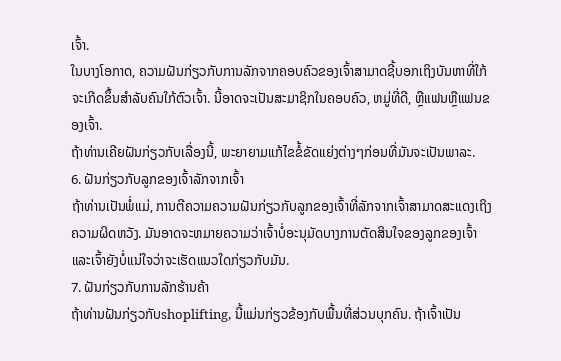ເຈົ້າ.
ໃນບາງໂອກາດ, ຄວາມຝັນກ່ຽວກັບການລັກຈາກຄອບຄົວຂອງເຈົ້າສາມາດຊີ້ບອກເຖິງບັນຫາທີ່ໃກ້ຈະເກີດຂຶ້ນສຳລັບຄົນໃກ້ຕົວເຈົ້າ. ນີ້ອາດຈະເປັນສະມາຊິກໃນຄອບຄົວ, ຫມູ່ທີ່ດີ, ຫຼືແຟນຫຼືແຟນຂອງເຈົ້າ.
ຖ້າທ່ານເຄີຍຝັນກ່ຽວກັບເລື່ອງນີ້, ພະຍາຍາມແກ້ໄຂຂໍ້ຂັດແຍ່ງຕ່າງໆກ່ອນທີ່ມັນຈະເປັນພາລະ.
6. ຝັນກ່ຽວກັບລູກຂອງເຈົ້າລັກຈາກເຈົ້າ
ຖ້າທ່ານເປັນພໍ່ແມ່, ການຕີຄວາມຄວາມຝັນກ່ຽວກັບລູກຂອງເຈົ້າທີ່ລັກຈາກເຈົ້າສາມາດສະແດງເຖິງຄວາມຜິດຫວັງ. ມັນອາດຈະຫມາຍຄວາມວ່າເຈົ້າບໍ່ອະນຸມັດບາງການຕັດສິນໃຈຂອງລູກຂອງເຈົ້າ ແລະເຈົ້າຍັງບໍ່ແນ່ໃຈວ່າຈະເຮັດແນວໃດກ່ຽວກັບມັນ.
7. ຝັນກ່ຽວກັບການລັກຮ້ານຄ້າ
ຖ້າທ່ານຝັນກ່ຽວກັບshoplifting, ນີ້ແມ່ນກ່ຽວຂ້ອງກັບພື້ນທີ່ສ່ວນບຸກຄົນ. ຖ້າເຈົ້າເປັນ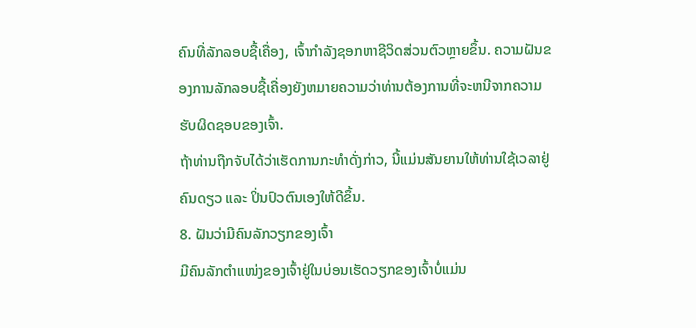ຄົນທີ່ລັກລອບຊື້ເຄື່ອງ, ເຈົ້າກໍາລັງຊອກຫາຊີວິດສ່ວນຕົວຫຼາຍຂຶ້ນ. ຄວາມຝັນຂອງການລັກລອບຊື້ເຄື່ອງຍັງຫມາຍຄວາມວ່າທ່ານຕ້ອງການທີ່ຈະຫນີຈາກຄວາມຮັບຜິດຊອບຂອງເຈົ້າ.
ຖ້າທ່ານຖືກຈັບໄດ້ວ່າເຮັດການກະທຳດັ່ງກ່າວ, ນີ້ແມ່ນສັນຍານໃຫ້ທ່ານໃຊ້ເວລາຢູ່ຄົນດຽວ ແລະ ປິ່ນປົວຕົນເອງໃຫ້ດີຂຶ້ນ.
8. ຝັນວ່າມີຄົນລັກວຽກຂອງເຈົ້າ
ມີຄົນລັກຕໍາແໜ່ງຂອງເຈົ້າຢູ່ໃນບ່ອນເຮັດວຽກຂອງເຈົ້າບໍ່ແມ່ນ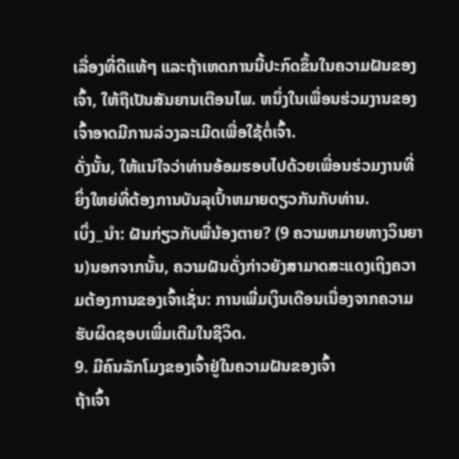ເລື່ອງທີ່ດີແທ້ໆ ແລະຖ້າເຫດການນີ້ປະກົດຂຶ້ນໃນຄວາມຝັນຂອງເຈົ້າ, ໃຫ້ຖືເປັນສັນຍານເຕືອນໄພ. ຫນຶ່ງໃນເພື່ອນຮ່ວມງານຂອງເຈົ້າອາດມີການລ່ວງລະເມີດເພື່ອໃຊ້ຕໍ່ເຈົ້າ.
ດັ່ງນັ້ນ, ໃຫ້ແນ່ໃຈວ່າທ່ານອ້ອມຮອບໄປດ້ວຍເພື່ອນຮ່ວມງານທີ່ຍິ່ງໃຫຍ່ທີ່ຕ້ອງການບັນລຸເປົ້າຫມາຍດຽວກັນກັບທ່ານ.
ເບິ່ງ_ນຳ: ຝັນກ່ຽວກັບພີ່ນ້ອງຕາຍ? (9 ຄວາມຫມາຍທາງວິນຍານ)ນອກຈາກນັ້ນ, ຄວາມຝັນດັ່ງກ່າວຍັງສາມາດສະແດງເຖິງຄວາມຕ້ອງການຂອງເຈົ້າເຊັ່ນ: ການເພີ່ມເງິນເດືອນເນື່ອງຈາກຄວາມຮັບຜິດຊອບເພີ່ມເຕີມໃນຊີວິດ.
9. ມີຄົນລັກໂມງຂອງເຈົ້າຢູ່ໃນຄວາມຝັນຂອງເຈົ້າ
ຖ້າເຈົ້າ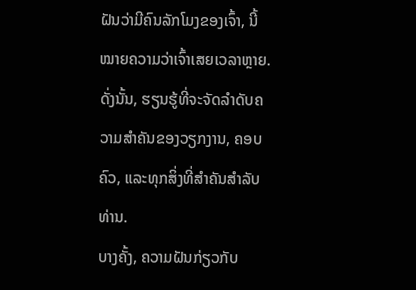ຝັນວ່າມີຄົນລັກໂມງຂອງເຈົ້າ, ນີ້ໝາຍຄວາມວ່າເຈົ້າເສຍເວລາຫຼາຍ. ດັ່ງນັ້ນ, ຮຽນຮູ້ທີ່ຈະຈັດລໍາດັບຄວາມສໍາຄັນຂອງວຽກງານ, ຄອບຄົວ, ແລະທຸກສິ່ງທີ່ສໍາຄັນສໍາລັບທ່ານ.
ບາງຄັ້ງ, ຄວາມຝັນກ່ຽວກັບ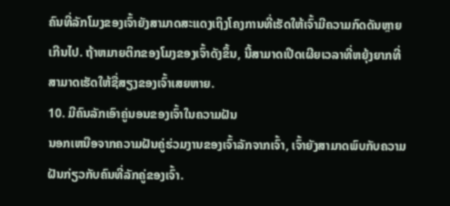ຄົນທີ່ລັກໂມງຂອງເຈົ້າຍັງສາມາດສະແດງເຖິງໂຄງການທີ່ເຮັດໃຫ້ເຈົ້າມີຄວາມກົດດັນຫຼາຍເກີນໄປ. ຖ້າຫມາຍຕິກຂອງໂມງຂອງເຈົ້າດັງຂຶ້ນ, ນີ້ສາມາດເປີດເຜີຍເວລາທີ່ຫຍຸ້ງຍາກທີ່ສາມາດເຮັດໃຫ້ຊື່ສຽງຂອງເຈົ້າເສຍຫາຍ.
10. ມີຄົນລັກເອົາຄູ່ນອນຂອງເຈົ້າໃນຄວາມຝັນ
ນອກເຫນືອຈາກຄວາມຝັນຄູ່ຮ່ວມງານຂອງເຈົ້າລັກຈາກເຈົ້າ, ເຈົ້າຍັງສາມາດພົບກັບຄວາມຝັນກ່ຽວກັບຄົນທີ່ລັກຄູ່ຂອງເຈົ້າ.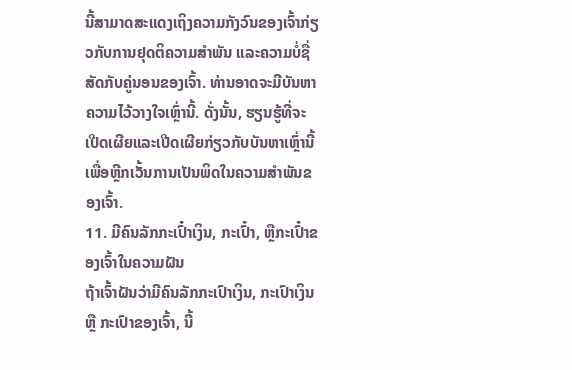ນີ້ສາມາດສະແດງເຖິງຄວາມກັງວົນຂອງເຈົ້າກ່ຽວກັບການຢຸດຕິຄວາມສຳພັນ ແລະຄວາມບໍ່ຊື່ສັດກັບຄູ່ນອນຂອງເຈົ້າ. ທ່ານອາດຈະມີບັນຫາຄວາມໄວ້ວາງໃຈເຫຼົ່ານີ້. ດັ່ງນັ້ນ, ຮຽນຮູ້ທີ່ຈະເປີດເຜີຍແລະເປີດເຜີຍກ່ຽວກັບບັນຫາເຫຼົ່ານີ້ເພື່ອຫຼີກເວັ້ນການເປັນພິດໃນຄວາມສໍາພັນຂອງເຈົ້າ.
11. ມີຄົນລັກກະເປົ໋າເງິນ, ກະເປົ໋າ, ຫຼືກະເປົ໋າຂອງເຈົ້າໃນຄວາມຝັນ
ຖ້າເຈົ້າຝັນວ່າມີຄົນລັກກະເປົາເງິນ, ກະເປົາເງິນ ຫຼື ກະເປົາຂອງເຈົ້າ, ນີ້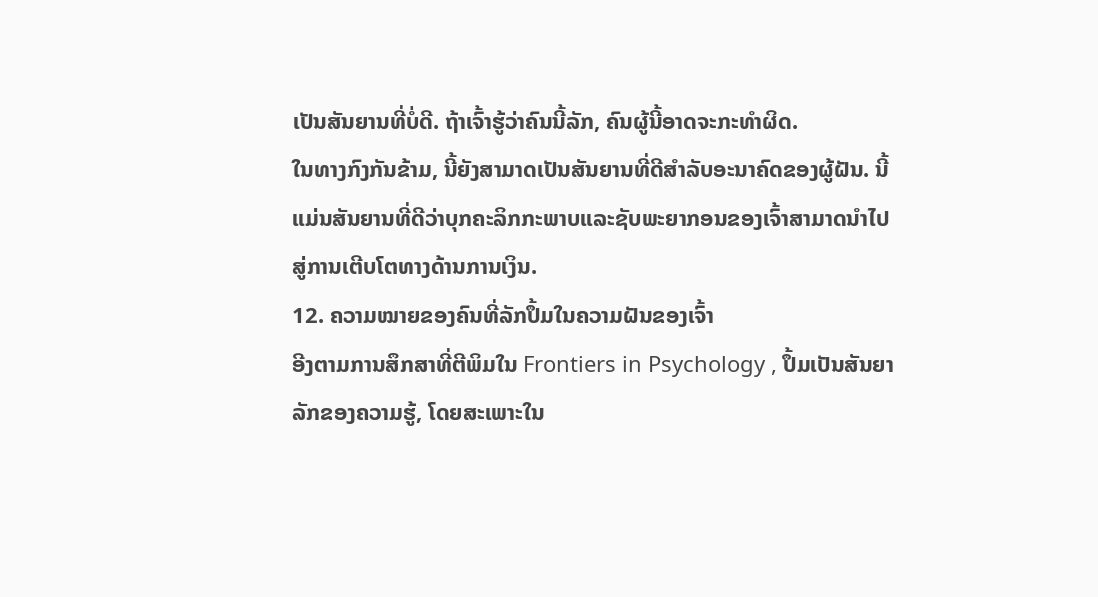ເປັນສັນຍານທີ່ບໍ່ດີ. ຖ້າເຈົ້າຮູ້ວ່າຄົນນີ້ລັກ, ຄົນຜູ້ນີ້ອາດຈະກະທໍາຜິດ.
ໃນທາງກົງກັນຂ້າມ, ນີ້ຍັງສາມາດເປັນສັນຍານທີ່ດີສໍາລັບອະນາຄົດຂອງຜູ້ຝັນ. ນີ້ແມ່ນສັນຍານທີ່ດີວ່າບຸກຄະລິກກະພາບແລະຊັບພະຍາກອນຂອງເຈົ້າສາມາດນໍາໄປສູ່ການເຕີບໂຕທາງດ້ານການເງິນ.
12. ຄວາມໝາຍຂອງຄົນທີ່ລັກປຶ້ມໃນຄວາມຝັນຂອງເຈົ້າ
ອີງຕາມການສຶກສາທີ່ຕີພິມໃນ Frontiers in Psychology , ປຶ້ມເປັນສັນຍາລັກຂອງຄວາມຮູ້, ໂດຍສະເພາະໃນ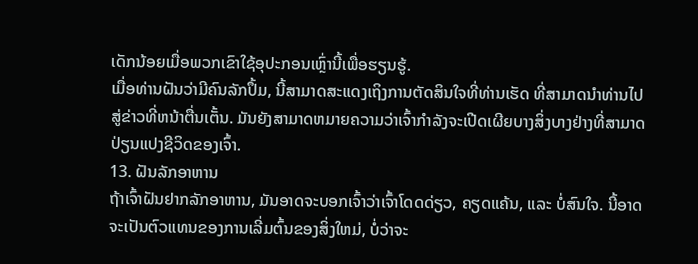ເດັກນ້ອຍເມື່ອພວກເຂົາໃຊ້ອຸປະກອນເຫຼົ່ານີ້ເພື່ອຮຽນຮູ້.
ເມື່ອທ່ານຝັນວ່າມີຄົນລັກປຶ້ມ, ນີ້ສາມາດສະແດງເຖິງການຕັດສິນໃຈທີ່ທ່ານເຮັດ ທີ່ສາມາດນໍາທ່ານໄປສູ່ຂ່າວທີ່ຫນ້າຕື່ນເຕັ້ນ. ມັນຍັງສາມາດຫມາຍຄວາມວ່າເຈົ້າກໍາລັງຈະເປີດເຜີຍບາງສິ່ງບາງຢ່າງທີ່ສາມາດປ່ຽນແປງຊີວິດຂອງເຈົ້າ.
13. ຝັນລັກອາຫານ
ຖ້າເຈົ້າຝັນຢາກລັກອາຫານ, ມັນອາດຈະບອກເຈົ້າວ່າເຈົ້າໂດດດ່ຽວ, ຄຽດແຄ້ນ, ແລະ ບໍ່ສົນໃຈ. ນີ້ອາດຈະເປັນຕົວແທນຂອງການເລີ່ມຕົ້ນຂອງສິ່ງໃຫມ່, ບໍ່ວ່າຈະ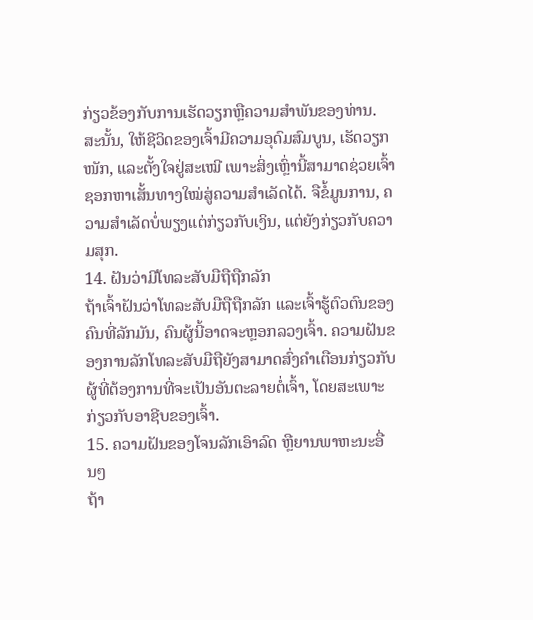ກ່ຽວຂ້ອງກັບການເຮັດວຽກຫຼືຄວາມສໍາພັນຂອງທ່ານ.
ສະນັ້ນ, ໃຫ້ຊີວິດຂອງເຈົ້າມີຄວາມອຸດົມສົມບູນ, ເຮັດວຽກໜັກ, ແລະຕັ້ງໃຈຢູ່ສະເໝີ ເພາະສິ່ງເຫຼົ່ານີ້ສາມາດຊ່ວຍເຈົ້າຊອກຫາເສັ້ນທາງໃໝ່ສູ່ຄວາມສຳເລັດໄດ້. ຈືຂໍ້ມູນການ, ຄວາມສໍາເລັດບໍ່ພຽງແຕ່ກ່ຽວກັບເງິນ, ແຕ່ຍັງກ່ຽວກັບຄວາມສຸກ.
14. ຝັນວ່າມີໂທລະສັບມືຖືຖືກລັກ
ຖ້າເຈົ້າຝັນວ່າໂທລະສັບມືຖືຖືກລັກ ແລະເຈົ້າຮູ້ຕົວຕົນຂອງຄົນທີ່ລັກມັນ, ຄົນຜູ້ນີ້ອາດຈະຫຼອກລວງເຈົ້າ. ຄວາມຝັນຂອງການລັກໂທລະສັບມືຖືຍັງສາມາດສົ່ງຄໍາເຕືອນກ່ຽວກັບຜູ້ທີ່ຕ້ອງການທີ່ຈະເປັນອັນຕະລາຍຕໍ່ເຈົ້າ, ໂດຍສະເພາະກ່ຽວກັບອາຊີບຂອງເຈົ້າ.
15. ຄວາມຝັນຂອງໂຈນລັກເອົາລົດ ຫຼືຍານພາຫະນະອື່ນໆ
ຖ້າ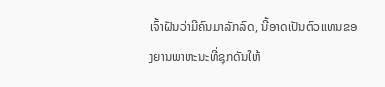ເຈົ້າຝັນວ່າມີຄົນມາລັກລົດ, ນີ້ອາດເປັນຕົວແທນຂອງຍານພາຫະນະທີ່ຊຸກດັນໃຫ້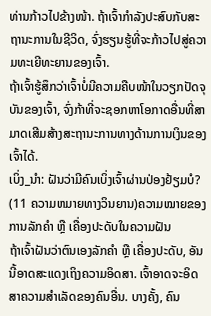ທ່ານກ້າວໄປຂ້າງໜ້າ. ຖ້າເຈົ້າກໍາລັງປະສົບກັບສະຖານະການໃນຊີວິດ, ຈົ່ງຮຽນຮູ້ທີ່ຈະກ້າວໄປສູ່ຄວາມທະເຍີທະຍານຂອງເຈົ້າ.
ຖ້າເຈົ້າຮູ້ສຶກວ່າເຈົ້າບໍ່ມີຄວາມຄືບໜ້າໃນວຽກປັດຈຸບັນຂອງເຈົ້າ, ຈົ່ງກ້າທີ່ຈະຊອກຫາໂອກາດອື່ນທີ່ສາມາດເສີມສ້າງສະຖານະການທາງດ້ານການເງິນຂອງເຈົ້າໄດ້.
ເບິ່ງ_ນຳ: ຝັນວ່າມີຄົນເບິ່ງເຈົ້າຜ່ານປ່ອງຢ້ຽມບໍ? (11 ຄວາມຫມາຍທາງວິນຍານ)ຄວາມໝາຍຂອງການລັກຄຳ ຫຼື ເຄື່ອງປະດັບໃນຄວາມຝັນ
ຖ້າເຈົ້າຝັນວ່າຕົນເອງລັກຄຳ ຫຼື ເຄື່ອງປະດັບ, ອັນນີ້ອາດສະແດງເຖິງຄວາມອິດສາ. ເຈົ້າອາດຈະອິດສາຄວາມສຳເລັດຂອງຄົນອື່ນ. ບາງຄັ້ງ, ຄົນ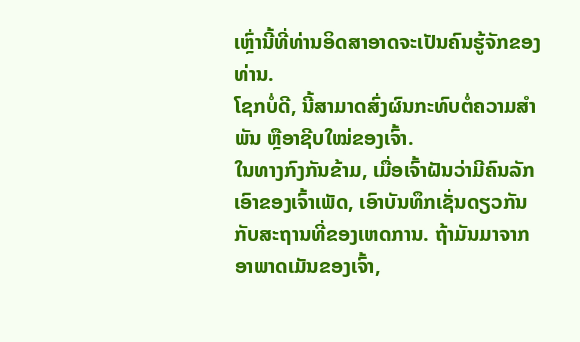ເຫຼົ່ານີ້ທີ່ທ່ານອິດສາອາດຈະເປັນຄົນຮູ້ຈັກຂອງທ່ານ.
ໂຊກບໍ່ດີ, ນີ້ສາມາດສົ່ງຜົນກະທົບຕໍ່ຄວາມສຳພັນ ຫຼືອາຊີບໃໝ່ຂອງເຈົ້າ.
ໃນທາງກົງກັນຂ້າມ, ເມື່ອເຈົ້າຝັນວ່າມີຄົນລັກເອົາຂອງເຈົ້າເພັດ, ເອົາບັນທຶກເຊັ່ນດຽວກັນກັບສະຖານທີ່ຂອງເຫດການ. ຖ້າມັນມາຈາກອາພາດເມັນຂອງເຈົ້າ,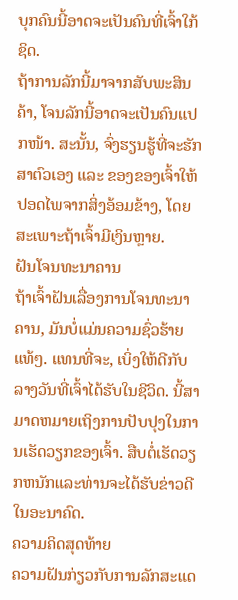ບຸກຄົນນີ້ອາດຈະເປັນຄົນທີ່ເຈົ້າໃກ້ຊິດ.
ຖ້າການລັກນີ້ມາຈາກສັບພະສິນຄ້າ, ໂຈນລັກນີ້ອາດຈະເປັນຄົນແປກໜ້າ. ສະນັ້ນ, ຈົ່ງຮຽນຮູ້ທີ່ຈະຮັກສາຕົວເອງ ແລະ ຂອງຂອງເຈົ້າໃຫ້ປອດໄພຈາກສິ່ງອ້ອມຂ້າງ, ໂດຍສະເພາະຖ້າເຈົ້າມີເງິນຫຼາຍ.
ຝັນໂຈນທະນາຄານ
ຖ້າເຈົ້າຝັນເລື່ອງການໂຈນທະນາຄານ, ມັນບໍ່ແມ່ນຄວາມຊົ່ວຮ້າຍແທ້ໆ. ແທນທີ່ຈະ, ເບິ່ງໃຫ້ດີກັບລາງວັນທີ່ເຈົ້າໄດ້ຮັບໃນຊີວິດ. ນີ້ສາມາດຫມາຍເຖິງການປັບປຸງໃນການເຮັດວຽກຂອງເຈົ້າ. ສືບຕໍ່ເຮັດວຽກຫນັກແລະທ່ານຈະໄດ້ຮັບຂ່າວດີໃນອະນາຄົດ.
ຄວາມຄິດສຸດທ້າຍ
ຄວາມຝັນກ່ຽວກັບການລັກສະແດ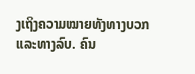ງເຖິງຄວາມໝາຍທັງທາງບວກ ແລະທາງລົບ. ຄົນ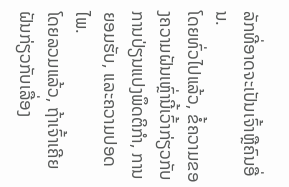ລັກທີ່ອາດຈະເປັນເຈົ້າຫຼືຄົນອື່ນ.
ໂດຍທົ່ວໄປແລ້ວ, ຂໍ້ຄວາມຂອງຄວາມຝັນເຫຼົ່ານີ້ເວົ້າກ່ຽວກັບການປ່ຽນແປງພຶດຕິກໍາ, ການຍອມຮັບ, ແລະຄວາມປອດໄພ.
ໂດຍລວມແລ້ວ, ຖ້າເຈົ້າເຄີຍຝັນກ່ຽວກັບເລື່ອງ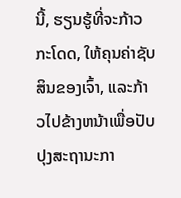ນີ້, ຮຽນຮູ້ທີ່ຈະກ້າວກະໂດດ, ໃຫ້ຄຸນຄ່າຊັບສິນຂອງເຈົ້າ, ແລະກ້າວໄປຂ້າງຫນ້າເພື່ອປັບປຸງສະຖານະກາ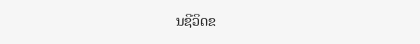ນຊີວິດຂ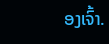ອງເຈົ້າ.